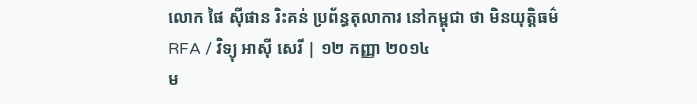លោក ផៃ ស៊ីផាន រិះគន់ ប្រព័ន្ធតុលាការ នៅកម្ពុជា ថា មិនយុត្តិធម៌
RFA / វិទ្យុ អាស៊ី សេរី | ១២ កញ្ញា ២០១៤
ម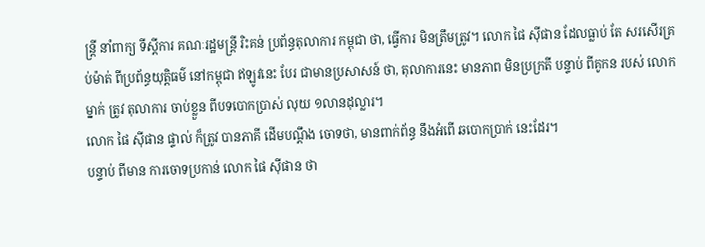ន្ត្រី នាំពាក្យ ទីស្ដីការ គណៈរដ្ឋមន្ត្រី រិះគន់ ប្រព័ន្ធតុលាការ កម្ពុជា ថា, ធ្វើការ មិនត្រឹមត្រូវ។ លោក ផៃ ស៊ីផាន ដែលធ្លាប់ តែ សរសើរគ្រប់ម៉ាត់ ពីប្រព័ន្ធយុត្តិធម៌ នៅកម្ពុជា ឥឡូវនេះ បែរ ជាមានប្រសាសន៍ ថា, តុលាការនេះ មានភាព មិនប្រក្រតី បន្ទាប់ ពីគូកន របស់ លោកម្នាក់ ត្រូវ តុលាការ ចាប់ខ្លួន ពីបទបោកប្រាស់ លុយ ១លានដុល្លារ។
លោក ផៃ ស៊ីផាន ផ្ទាល់ ក៏ត្រូវ បានភាគី ដើមបណ្ដឹង ចោទថា, មានពាក់ព័ន្ធ នឹងអំពើ ឆបោកប្រាក់ នេះដែរ។
បន្ទាប់ ពីមាន ការចោទប្រកាន់ លោក ផៃ ស៊ីផាន ថា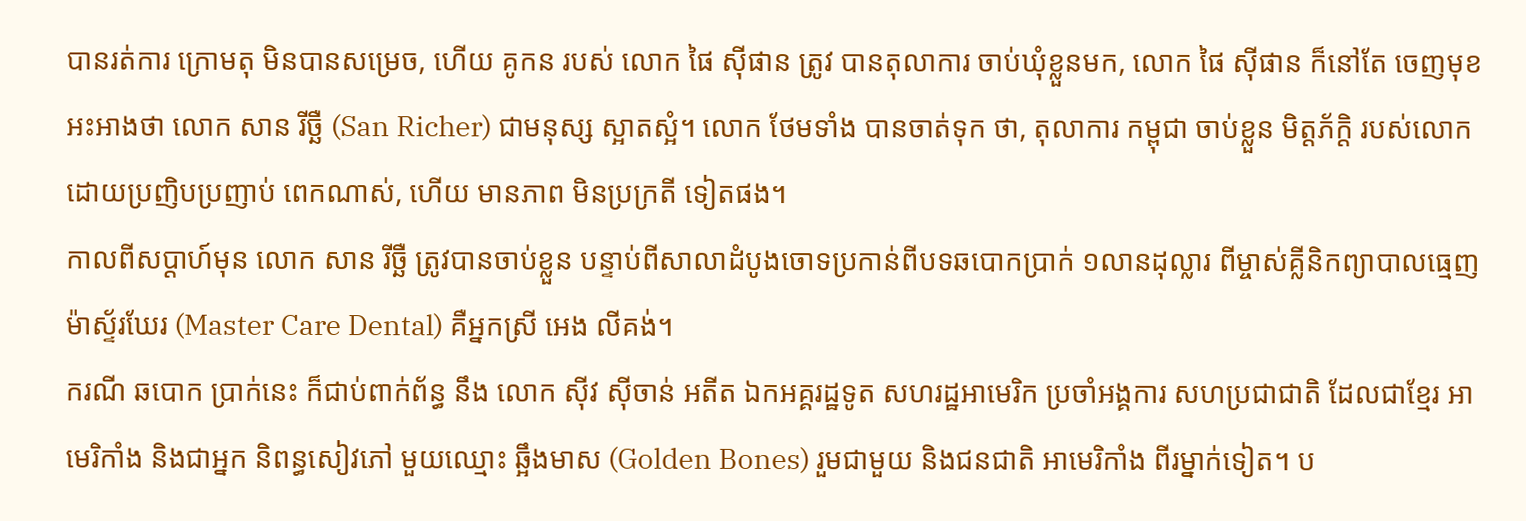បានរត់ការ ក្រោមតុ មិនបានសម្រេច, ហើយ គូកន របស់ លោក ផៃ ស៊ីផាន ត្រូវ បានតុលាការ ចាប់ឃុំខ្លួនមក, លោក ផៃ ស៊ីផាន ក៏នៅតែ ចេញមុខ អះអាងថា លោក សាន រីច្ឆឺ (San Richer) ជាមនុស្ស ស្អាតស្អំ។ លោក ថែមទាំង បានចាត់ទុក ថា, តុលាការ កម្ពុជា ចាប់ខ្លួន មិត្តភ័ក្ដិ របស់លោក ដោយប្រញិបប្រញាប់ ពេកណាស់, ហើយ មានភាព មិនប្រក្រតី ទៀតផង។
កាលពីសប្ដាហ៍មុន លោក សាន រីច្ឆឺ ត្រូវបានចាប់ខ្លួន បន្ទាប់ពីសាលាដំបូងចោទប្រកាន់ពីបទឆបោកប្រាក់ ១លានដុល្លារ ពីម្ចាស់គ្លីនិកព្យាបាលធ្មេញ ម៉ាស្ទ័រឃែរ (Master Care Dental) គឺអ្នកស្រី អេង លីគង់។
ករណី ឆបោក ប្រាក់នេះ ក៏ជាប់ពាក់ព័ន្ធ នឹង លោក ស៊ីវ ស៊ីចាន់ អតីត ឯកអគ្គរដ្ឋទូត សហរដ្ឋអាមេរិក ប្រចាំអង្គការ សហប្រជាជាតិ ដែលជាខ្មែរ អាមេរិកាំង និងជាអ្នក និពន្ធសៀវភៅ មួយឈ្មោះ ឆ្អឹងមាស (Golden Bones) រួមជាមួយ និងជនជាតិ អាមេរិកាំង ពីរម្នាក់ទៀត។ ប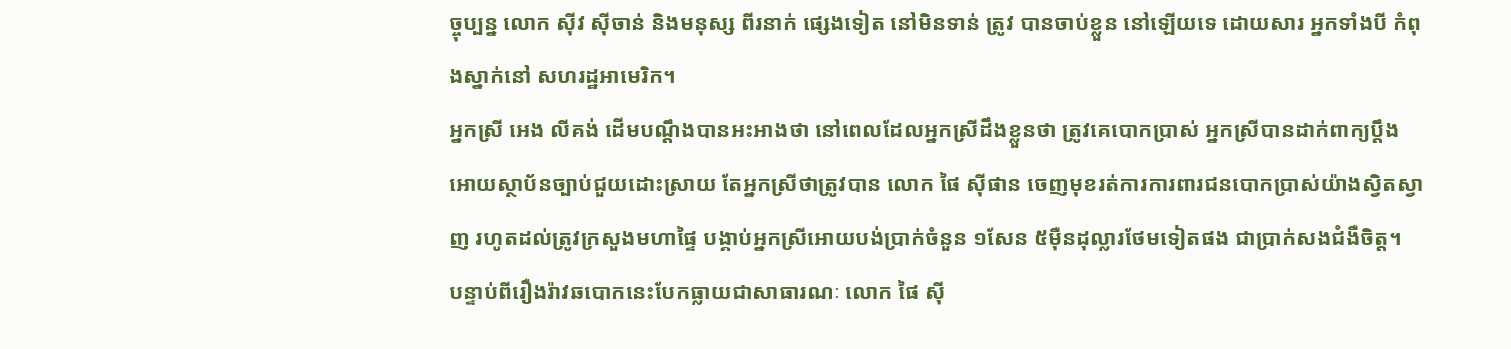ច្ចុប្បន្ន លោក ស៊ីវ ស៊ីចាន់ និងមនុស្ស ពីរនាក់ ផ្សេងទៀត នៅមិនទាន់ ត្រូវ បានចាប់ខ្លួន នៅឡើយទេ ដោយសារ អ្នកទាំងបី កំពុងស្នាក់នៅ សហរដ្ឋអាមេរិក។
អ្នកស្រី អេង លីគង់ ដើមបណ្ដឹងបានអះអាងថា នៅពេលដែលអ្នកស្រីដឹងខ្លួនថា ត្រូវគេបោកប្រាស់ អ្នកស្រីបានដាក់ពាក្យប្ដឹងអោយស្ថាប័នច្បាប់ជួយដោះស្រាយ តែអ្នកស្រីថាត្រូវបាន លោក ផៃ ស៊ីផាន ចេញមុខរត់ការការពារជនបោកប្រាស់យ៉ាងស្វិតស្វាញ រហូតដល់ត្រូវក្រសួងមហាផ្ទៃ បង្គាប់អ្នកស្រីអោយបង់ប្រាក់ចំនួន ១សែន ៥ម៉ឺនដុល្លារថែមទៀតផង ជាប្រាក់សងជំងឺចិត្ត។
បន្ទាប់ពីរឿងរ៉ាវឆបោកនេះបែកធ្លាយជាសាធារណៈ លោក ផៃ ស៊ី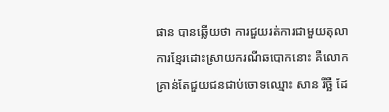ផាន បានឆ្លើយថា ការជួយរត់ការជាមួយតុលាការខ្មែរដោះស្រាយករណីឆបោកនោះ គឺលោកគ្រាន់តែជួយជនជាប់ចោទឈ្មោះ សាន រីច្ឆឺ ដែ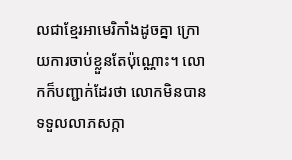លជាខ្មែរអាមេរិកាំងដូចគ្នា ក្រោយការចាប់ខ្លួនតែប៉ុណ្ណោះ។ លោកក៏បញ្ជាក់ដែរថា លោកមិនបានទទួលលាភសក្កា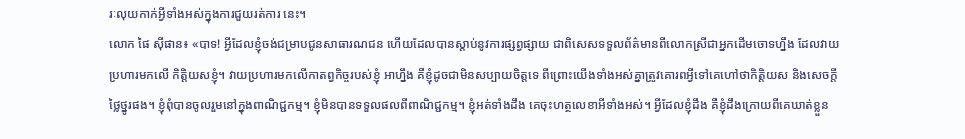រៈលុយកាក់អ្វីទាំងអស់ក្នុងការជួយរត់ការ នេះ។
លោក ផៃ ស៊ីផាន៖ «បាទ! អ្វីដែលខ្ញុំចង់ជម្រាបជូនសាធារណជន ហើយដែលបានស្តាប់នូវការផ្សព្វផ្សាយ ជាពិសេសទទួលព័ត៌មានពីលោកស្រីជាអ្នកដើមចោទហ្នឹង ដែលវាយប្រហារមកលើ កិត្តិយសខ្ញុំ។ វាយប្រហារមកលើកាតព្វកិច្ចរបស់ខ្ញុំ អាហ្នឹង គឺខ្ញុំដូចជាមិនសប្បាយចិត្តទេ ពីព្រោះយើងទាំងអស់គ្នាត្រូវគោរពអ្វីទៅគេហៅថាកិត្តិយស និងសេចក្តីថ្លៃថ្នូរផង។ ខ្ញុំពុំបានចូលរួមនៅក្នុងពាណិជ្ជកម្ម។ ខ្ញុំមិនបានទទួលផលពីពាណិជ្ជកម្ម។ ខ្ញុំអត់ទាំងដឹង គេចុះហត្ថលេខាអីទាំងអស់។ អ្វីដែលខ្ញុំដឹង គឺខ្ញុំដឹងក្រោយពីគេឃាត់ខ្លួន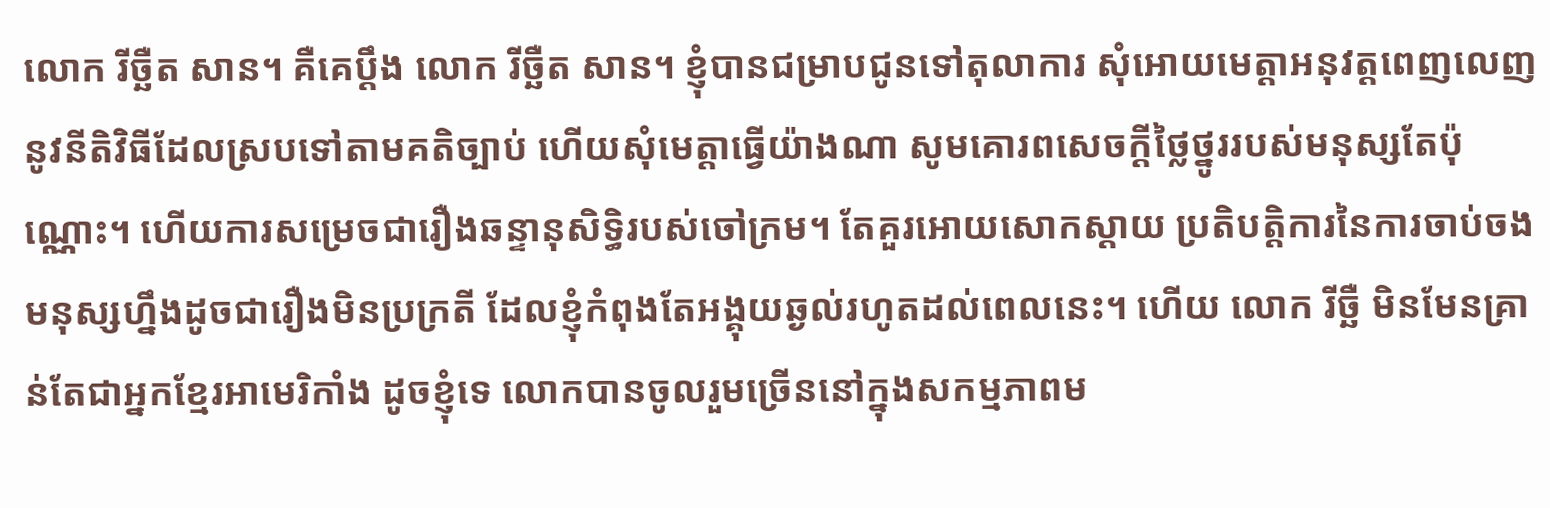លោក រីច្ឆឺត សាន។ គឺគេប្ដឹង លោក រីច្ឆឺត សាន។ ខ្ញុំបានជម្រាបជូនទៅតុលាការ សុំអោយមេត្តាអនុវត្តពេញលេញនូវនីតិវិធីដែលស្របទៅតាមគតិច្បាប់ ហើយសុំមេត្តាធ្វើយ៉ាងណា សូមគោរពសេចក្តីថ្លៃថ្នូររបស់មនុស្សតែប៉ុណ្ណោះ។ ហើយការសម្រេចជារឿងឆន្ទានុសិទ្ធិរបស់ចៅក្រម។ តែគួរអោយសោកស្ដាយ ប្រតិបត្តិការនៃការចាប់ចងមនុស្សហ្នឹងដូចជារឿងមិនប្រក្រតី ដែលខ្ញុំកំពុងតែអង្គុយឆ្ងល់រហូតដល់ពេលនេះ។ ហើយ លោក រីច្ឆឺ មិនមែនគ្រាន់តែជាអ្នកខ្មែរអាមេរិកាំង ដូចខ្ញុំទេ លោកបានចូលរួមច្រើននៅក្នុងសកម្មភាពម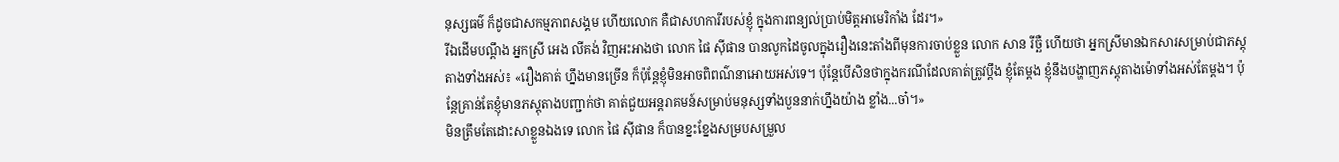នុស្សធម៌ ក៏ដូចជាសកម្មភាពសង្គម ហើយលោក គឺជាសហការីរបស់ខ្ញុំ ក្នុងការពន្យល់ប្រាប់មិត្តអាមេរិកាំង ដែរ។»
រីឯដើមបណ្ដឹង អ្នកស្រី អេង លីគង់ វិញអះអាងថា លោក ផៃ ស៊ីផាន បានលូកដៃចូលក្នុងរឿងនេះតាំងពីមុនការចាប់ខ្លួន លោក សាន រីច្ឆឺ ហើយថា អ្នកស្រីមានឯកសារសម្រាប់ជាភស្តុតាងទាំងអស់៖ «រឿងគាត់ ហ្នឹងមានច្រើន ក៏ប៉ុន្តែខ្ញុំមិនអាចពិពណ៌នាអោយអស់ទេ។ ប៉ុន្តែបើសិនថាក្នុងករណីដែលគាត់ត្រូវប្ដឹង ខ្ញុំតែម្តង ខ្ញុំនឹងបង្ហាញភស្តុតាងម៉ោទាំងអស់តែម្តង។ ប៉ុន្តែគ្រាន់តែខ្ញុំមានភស្តុតាងបញ្ជាក់ថា គាត់ជួយអន្តរាគមន៍សម្រាប់មនុស្សទាំងបួននាក់ហ្នឹងយ៉ាង ខ្លាំង...ចា៎។»
មិនត្រឹមតែដោះសាខ្លួនឯងទេ លោក ផៃ ស៊ីផាន ក៏បានខ្នះខ្នែងសម្របសម្រួល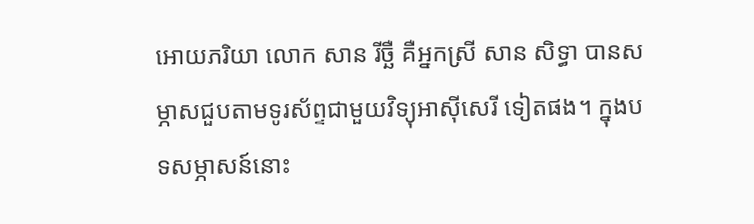អោយភរិយា លោក សាន រីច្ឆឺ គឺអ្នកស្រី សាន សិទ្ធា បានសម្ភាសជួបតាមទូរស័ព្ទជាមួយវិទ្យុអាស៊ីសេរី ទៀតផង។ ក្នុងបទសម្ភាសន៍នោះ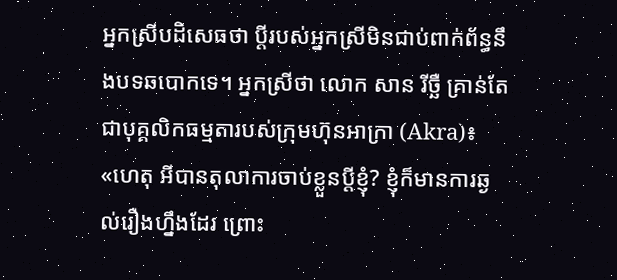អ្នកស្រីបដិសេធថា ប្ដីរបស់អ្នកស្រីមិនជាប់ពាក់ព័ន្ធនឹងបទឆបោកទេ។ អ្នកស្រីថា លោក សាន រីច្ឆឺ គ្រាន់តែជាបុគ្គលិកធម្មតារបស់ក្រុមហ៊ុនអាក្រា (Akra)៖ «ហេតុ អីបានតុលាការចាប់ខ្លួនប្ដីខ្ញុំ? ខ្ញុំក៏មានការឆ្ងល់រឿងហ្នឹងដែរ ព្រោះ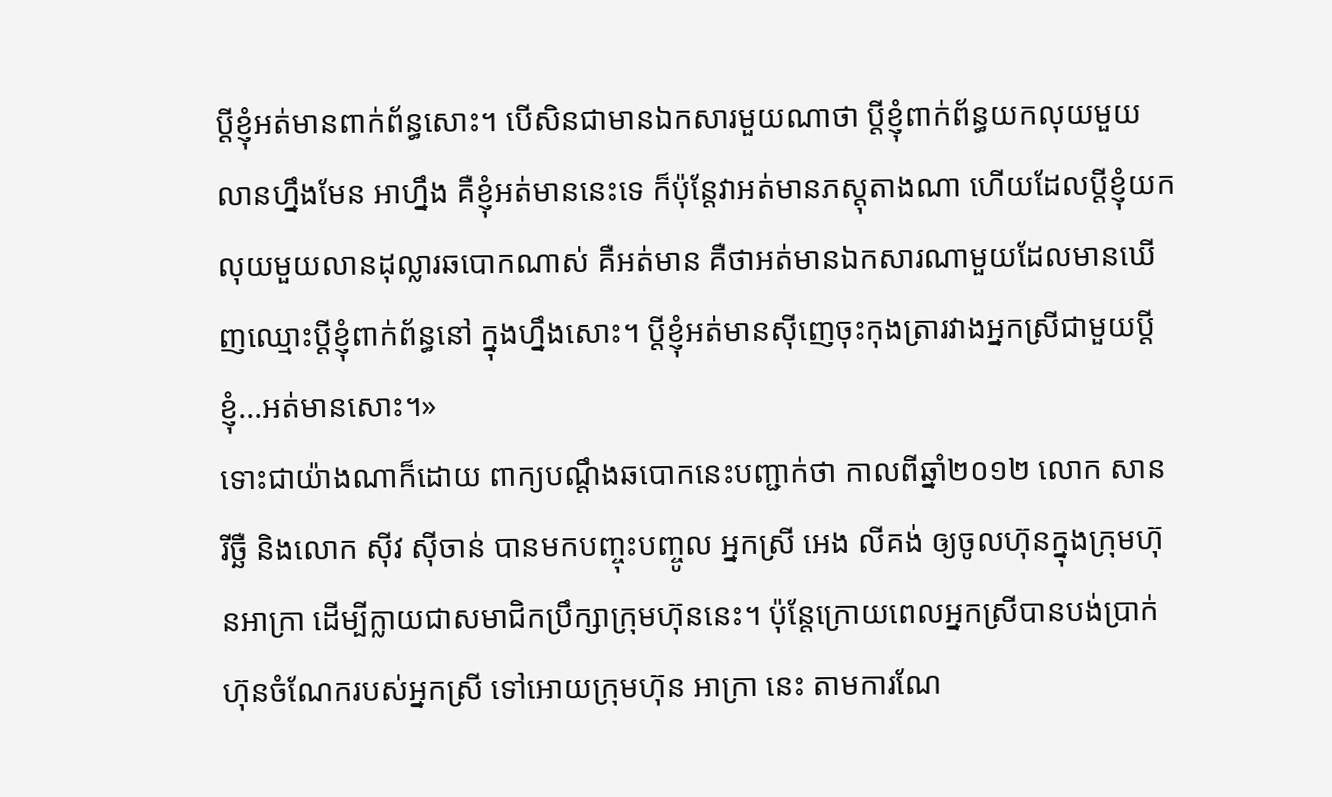ប្ដីខ្ញុំអត់មានពាក់ព័ន្ធសោះ។ បើសិនជាមានឯកសារមួយណាថា ប្ដីខ្ញុំពាក់ព័ន្ធយកលុយមួយលានហ្នឹងមែន អាហ្នឹង គឺខ្ញុំអត់មាននេះទេ ក៏ប៉ុន្តែវាអត់មានភស្តុតាងណា ហើយដែលប្ដីខ្ញុំយកលុយមួយលានដុល្លារឆបោកណាស់ គឺអត់មាន គឺថាអត់មានឯកសារណាមួយដែលមានឃើញឈ្មោះប្ដីខ្ញុំពាក់ព័ន្ធនៅ ក្នុងហ្នឹងសោះ។ ប្ដីខ្ញុំអត់មានស៊ីញេចុះកុងត្រារវាងអ្នកស្រីជាមួយប្ដី ខ្ញុំ...អត់មានសោះ។»
ទោះជាយ៉ាងណាក៏ដោយ ពាក្យបណ្ដឹងឆបោកនេះបញ្ជាក់ថា កាលពីឆ្នាំ២០១២ លោក សាន រីច្ឆឺ និងលោក ស៊ីវ ស៊ីចាន់ បានមកបញ្ចុះបញ្ចូល អ្នកស្រី អេង លីគង់ ឲ្យចូលហ៊ុនក្នុងក្រុមហ៊ុនអាក្រា ដើម្បីក្លាយជាសមាជិកប្រឹក្សាក្រុមហ៊ុននេះ។ ប៉ុន្តែក្រោយពេលអ្នកស្រីបានបង់ប្រាក់ហ៊ុនចំណែករបស់អ្នកស្រី ទៅអោយក្រុមហ៊ុន អាក្រា នេះ តាមការណែ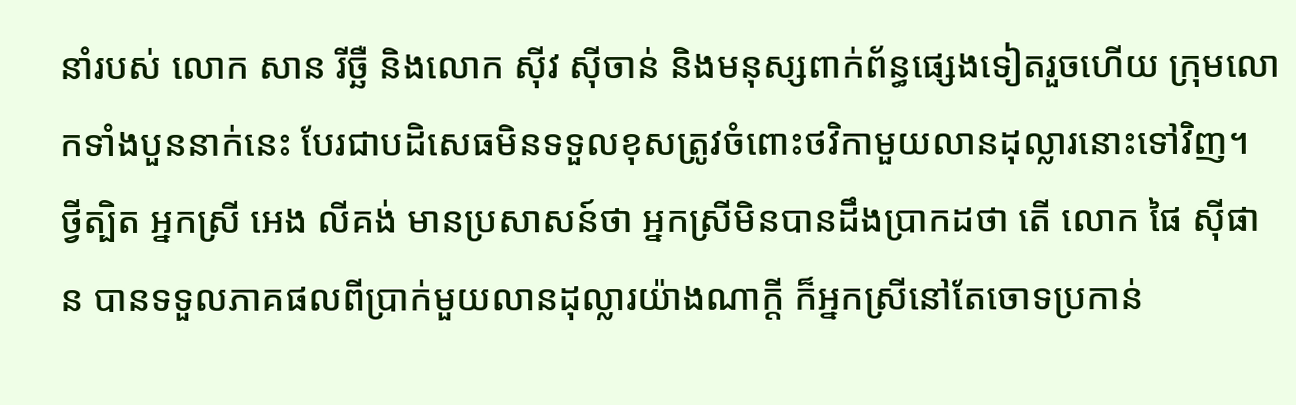នាំរបស់ លោក សាន រីច្ឆឺ និងលោក ស៊ីវ ស៊ីចាន់ និងមនុស្សពាក់ព័ន្ធផ្សេងទៀតរួចហើយ ក្រុមលោកទាំងបួននាក់នេះ បែរជាបដិសេធមិនទទួលខុសត្រូវចំពោះថវិកាមួយលានដុល្លារនោះទៅវិញ។
ថ្វីត្បិត អ្នកស្រី អេង លីគង់ មានប្រសាសន៍ថា អ្នកស្រីមិនបានដឹងប្រាកដថា តើ លោក ផៃ ស៊ីផាន បានទទួលភាគផលពីប្រាក់មួយលានដុល្លារយ៉ាងណាក្តី ក៏អ្នកស្រីនៅតែចោទប្រកាន់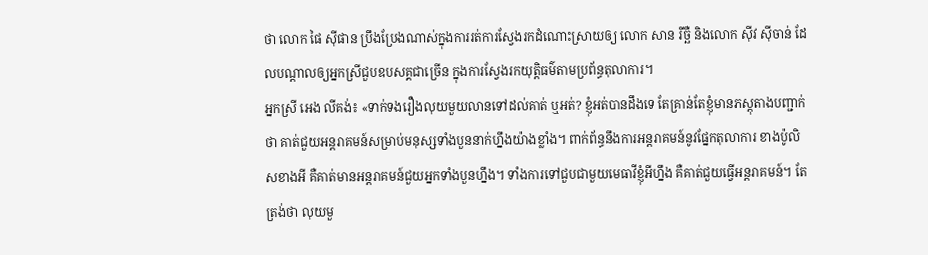ថា លោក ផៃ ស៊ីផាន ប្រឹងប្រែងណាស់ក្នុងការរត់ការស្វែងរកដំណោះស្រាយឲ្យ លោក សាន រីច្ឆឺ និងលោក ស៊ីវ ស៊ីចាន់ ដែលបណ្ដាលឲ្យអ្នកស្រីជួបឧបសគ្គជាច្រើន ក្នុងការស្វែងរកយុត្តិធម៌តាមប្រព័ន្ធតុលាការ។
អ្នកស្រី អេង លីគង់៖ «ទាក់ទងរឿងលុយមួយលានទៅដល់គាត់ ឬអត់? ខ្ញុំអត់បានដឹងទេ តែគ្រាន់តែខ្ញុំមានភស្តុតាងបញ្ជាក់ថា គាត់ជួយអន្តរាគមន៍សម្រាប់មនុស្សទាំងបួននាក់ហ្នឹងយ៉ាងខ្លាំង។ ពាក់ព័ន្ធនឹងការអន្តរាគមន៍នូវផ្នែកតុលាការ ខាងប៉ូលិសខាងអី គឺគាត់មានអន្តរាគមន៍ជួយអ្នកទាំងបួនហ្នឹង។ ទាំងការទៅជួបជាមួយមេធាវីខ្ញុំអីហ្នឹង គឺគាត់ជួយធ្វើអន្តរាគមន៍។ តែត្រង់ថា លុយមួ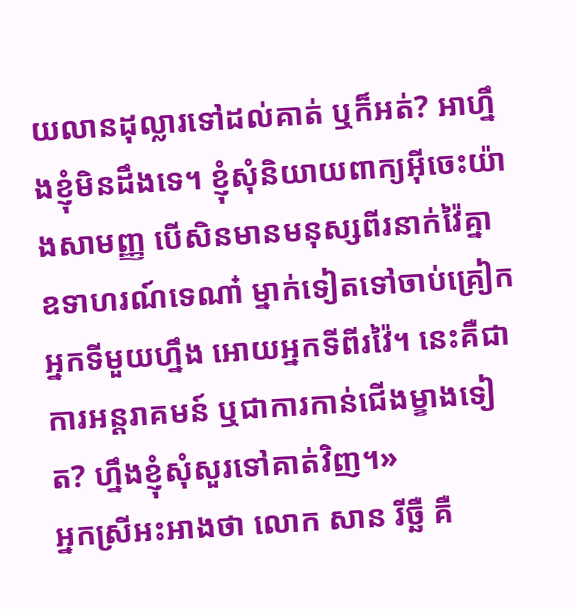យលានដុល្លារទៅដល់គាត់ ឬក៏អត់? អាហ្នឹងខ្ញុំមិនដឹងទេ។ ខ្ញុំសុំនិយាយពាក្យអ៊ីចេះយ៉ាងសាមញ្ញ បើសិនមានមនុស្សពីរនាក់វ៉ៃគ្នា ឧទាហរណ៍ទេណា៎ ម្នាក់ទៀតទៅចាប់គ្រៀកអ្នកទីមួយហ្នឹង អោយអ្នកទីពីរវ៉ៃ។ នេះគឺជាការអន្តរាគមន៍ ឬជាការកាន់ជើងម្ខាងទៀត? ហ្នឹងខ្ញុំសុំសួរទៅគាត់វិញ។»
អ្នកស្រីអះអាងថា លោក សាន រីច្ឆឺ គឺ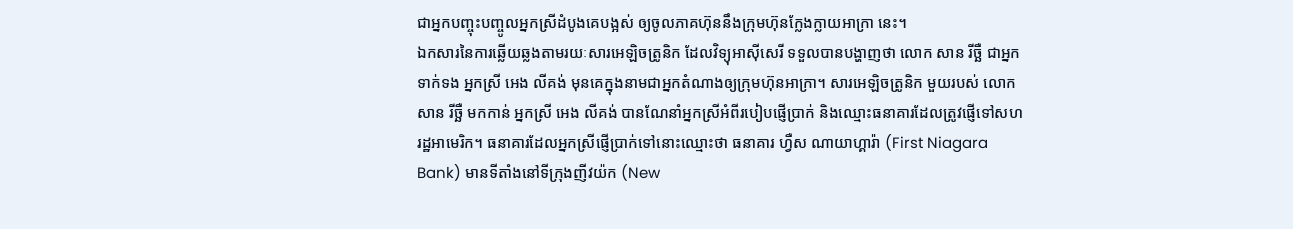ជាអ្នកបញ្ចុះបញ្ចូលអ្នកស្រីដំបូងគេបង្អស់ ឲ្យចូលភាគហ៊ុននឹងក្រុមហ៊ុនក្លែងក្លាយអាក្រា នេះ។
ឯកសារនៃការឆ្លើយឆ្លងតាមរយៈសារអេឡិចត្រូនិក ដែលវិទ្យុអាស៊ីសេរី ទទួលបានបង្ហាញថា លោក សាន រីច្ឆឺ ជាអ្នកទាក់ទង អ្នកស្រី អេង លីគង់ មុនគេក្នុងនាមជាអ្នកតំណាងឲ្យក្រុមហ៊ុនអាក្រា។ សារអេឡិចត្រូនិក មួយរបស់ លោក សាន រីច្ឆឺ មកកាន់ អ្នកស្រី អេង លីគង់ បានណែនាំអ្នកស្រីអំពីរបៀបផ្ញើប្រាក់ និងឈ្មោះធនាគារដែលត្រូវផ្ញើទៅសហរដ្ឋអាមេរិក។ ធនាគារដែលអ្នកស្រីផ្ញើប្រាក់ទៅនោះឈ្មោះថា ធនាគារ ហ្វឺស ណាយាហ្គារ៉ា (First Niagara Bank) មានទីតាំងនៅទីក្រុងញីវយ៉ក (New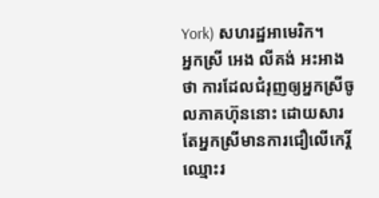York) សហរដ្ឋអាមេរិក។
អ្នកស្រី អេង លីគង់ អះអាងថា ការដែលជំរុញឲ្យអ្នកស្រីចូលភាគហ៊ុននោះ ដោយសារតែអ្នកស្រីមានការជឿលើកេរ្តិ៍ឈ្មោះរ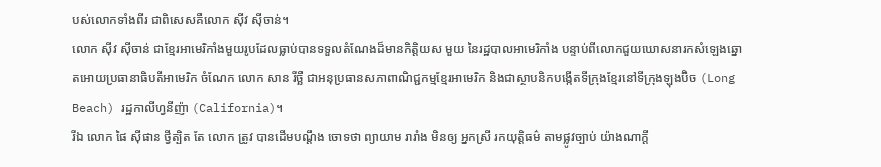បស់លោកទាំងពីរ ជាពិសេសគឺលោក ស៊ីវ ស៊ីចាន់។
លោក ស៊ីវ ស៊ីចាន់ ជាខ្មែរអាមេរិកាំងមួយរូបដែលធ្លាប់បានទទួលតំណែងដ៏មានកិត្តិយស មួយ នៃរដ្ឋបាលអាមេរិកាំង បន្ទាប់ពីលោកជួយឃោសនារកសំឡេងឆ្នោតអោយប្រធានាធិបតីអាមេរិក ចំណែក លោក សាន រីច្ឆឺ ជាអនុប្រធានសភាពាណិជ្ជកម្មខ្មែរអាមេរិក និងជាស្ថាបនិកបង្កើតទីក្រុងខ្មែរនៅទីក្រុងឡុងប៊ិច (Long Beach) រដ្ឋកាលីហ្វនីញ៉ា (California)។
រីឯ លោក ផៃ ស៊ីផាន ថ្វីត្បិត តែ លោក ត្រូវ បានដើមបណ្ដឹង ចោទថា ព្យាយាម រារាំង មិនឲ្យ អ្នកស្រី រកយុត្តិធម៌ តាមផ្លូវច្បាប់ យ៉ាងណាក្តី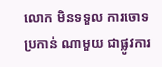លោក មិនទទួល ការចោទប្រកាន់ ណាមួយ ជាផ្លូវការ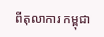ពីតុលាការ កម្ពុជា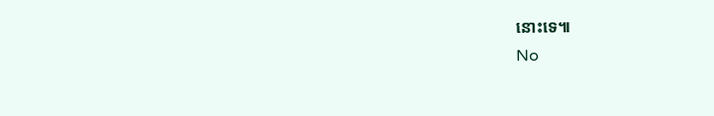នោះទេ៕
No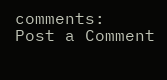comments:
Post a Comment